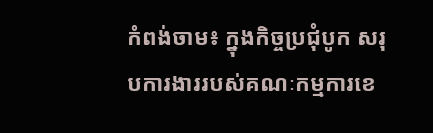កំពង់ចាម៖ ក្នុងកិច្ចប្រជុំបូក សរុបការងាររបស់គណៈកម្មការខេ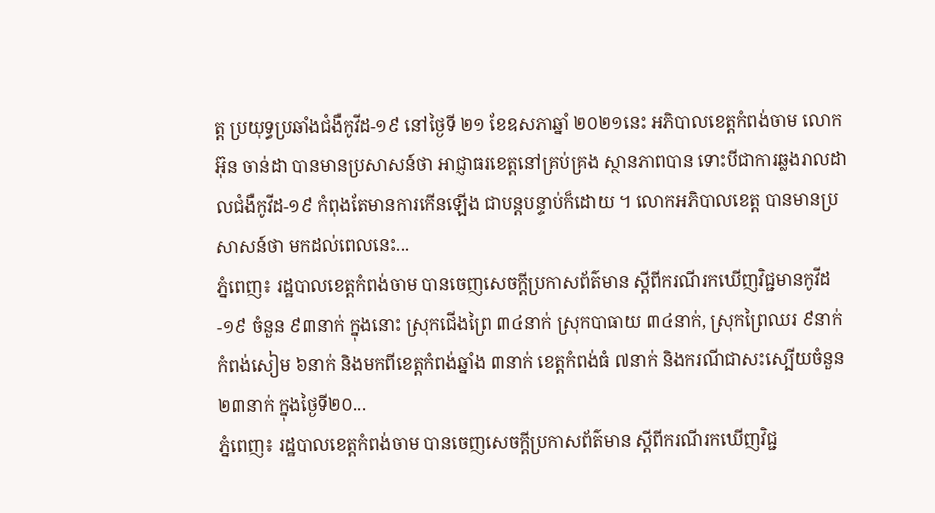ត្ត ប្រយុទ្ធប្រឆាំងជំងឺកូវីដ-១៩ នៅថ្ងៃទី ២១ ខែឧសភាឆ្នាំ ២០២១នេះ អភិបាលខេត្តកំពង់ចាម លោក អ៊ុន ចាន់ដា បានមានប្រសាសន៍ថា អាជ្ញាធរខេត្តនៅគ្រប់គ្រង ស្ថានភាពបាន ទោះបីជាការឆ្លងរាលដាលជំងឺកូវីដ-១៩ កំពុងតែមានការកើនឡើង ជាបន្តបន្ទាប់ក៏ដោយ ។ លោកអភិបាលខេត្ត បានមានប្រសាសន៍ថា មកដល់ពេលនេះ...
ភ្នំពេញ៖ រដ្ឋបាលខេត្តកំពង់ចាម បានចេញសេចក្តីប្រកាសព័ត៌មាន ស្តីពីករណីរកឃើញវិជ្ជមានកូវីដ-១៩ ចំនួន ៩៣នាក់ ក្នុងនោះ ស្រុកជើងព្រៃ ៣៤នាក់ ស្រុកបាធាយ ៣៤នាក់, ស្រុកព្រៃឈរ ៩នាក់ កំពង់សៀម ៦នាក់ និងមកពីខេត្តកំពង់ឆ្នាំង ៣នាក់ ខេត្តកំពង់ធំ ៧នាក់ និងករណីជាសះស្បើយចំនួន ២៣នាក់ ក្នុងថ្ងៃទី២០...
ភ្នំពេញ៖ រដ្ឋបាលខេត្តកំពង់ចាម បានចេញសេចក្តីប្រកាសព័ត៌មាន ស្តីពីករណីរកឃើញវិជ្ជ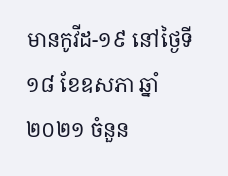មានកូវីដ-១៩ នៅថ្ងៃទី១៨ ខែឧសភា ឆ្នាំ២០២១ ចំនួន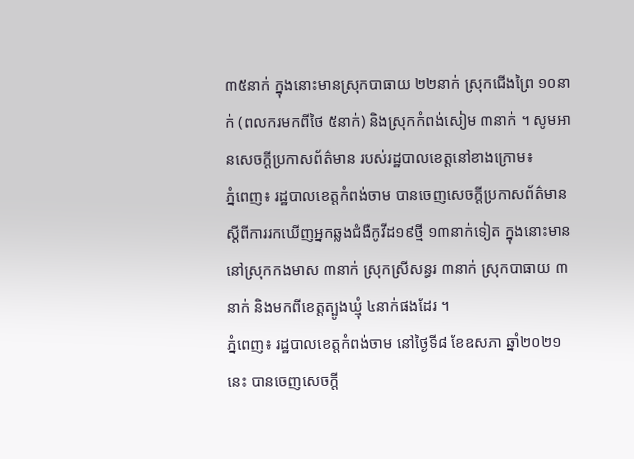៣៥នាក់ ក្នុងនោះមានស្រុកបាធាយ ២២នាក់ ស្រុកជើងព្រៃ ១០នាក់ (ពលករមកពីថៃ ៥នាក់) និងស្រុកកំពង់សៀម ៣នាក់ ។ សូមអានសេចក្ដីប្រកាសព័ត៌មាន របស់រដ្ឋបាលខេត្តនៅខាងក្រោម៖
ភ្នំពេញ៖ រដ្ឋបាលខេត្តកំពង់ចាម បានចេញសេចក្ដីប្រកាសព័ត៌មាន ស្ដីពីការរកឃើញអ្នកឆ្លងជំងឺកូវីដ១៩ថ្មី ១៣នាក់ទៀត ក្នុងនោះមាននៅស្រុកកងមាស ៣នាក់ ស្រុកស្រីសន្ធរ ៣នាក់ ស្រុកបាធាយ ៣នាក់ និងមកពីខេត្តត្បូងឃ្មុំ ៤នាក់ផងដែរ ។
ភ្នំពេញ៖ រដ្ឋបាលខេត្តកំពង់ចាម នៅថ្ងៃទី៨ ខែឧសភា ឆ្នាំ២០២១នេះ បានចេញសេចក្ដី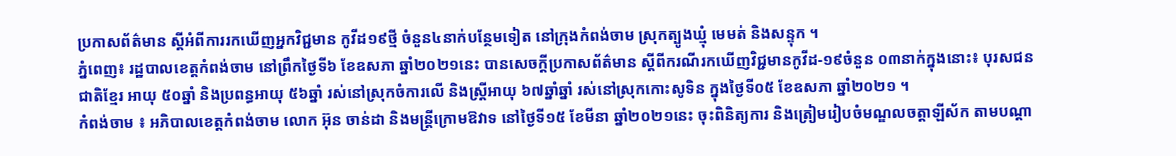ប្រកាសព័ត៌មាន ស្ដីអំពីការរកឃើញអ្នកវិជ្ជមាន កូវីដ១៩ថ្មី ចំនួន៤នាក់បន្ថែមទៀត នៅក្រុងកំពង់ចាម ស្រុកត្បូងឃ្មុំ មេមត់ និងសន្ទុក ។
ភ្នំពេញ៖ រដ្ឋបាលខេត្តកំពង់ចាម នៅព្រឹកថ្ងៃទី៦ ខែឧសភា ឆ្នាំ២០២១នេះ បានសេចក្តីប្រកាសព័ត៌មាន ស្តីពីករណីរកឃើញវិជ្ជមានកូវីដ-១៩ចំនួន ០៣នាក់ក្នុងនោះ៖ បុរសជនជាតិខ្មែរ អាយុ ៥០ឆ្នាំ និងប្រពន្ធអាយុ ៥៦ឆ្នាំ រស់នៅស្រុកចំការលើ និងស្ត្រីអាយុ ៦៧ឆ្នាំឆ្នាំ រស់នៅស្រុកកោះសូទិន ក្នុងថ្ងៃទី០៥ ខែឧសភា ឆ្នាំ២០២១ ។
កំពង់ចាម ៖ អភិបាលខេត្តកំពង់ចាម លោក អ៊ុន ចាន់ដា និងមន្រ្តីក្រោមឱវាទ នៅថ្ងៃទី១៥ ខែមីនា ឆ្នាំ២០២១នេះ ចុះពិនិត្យការ និងត្រៀមរៀបចំមណ្ឌលចត្តាឡីស័ក តាមបណ្តា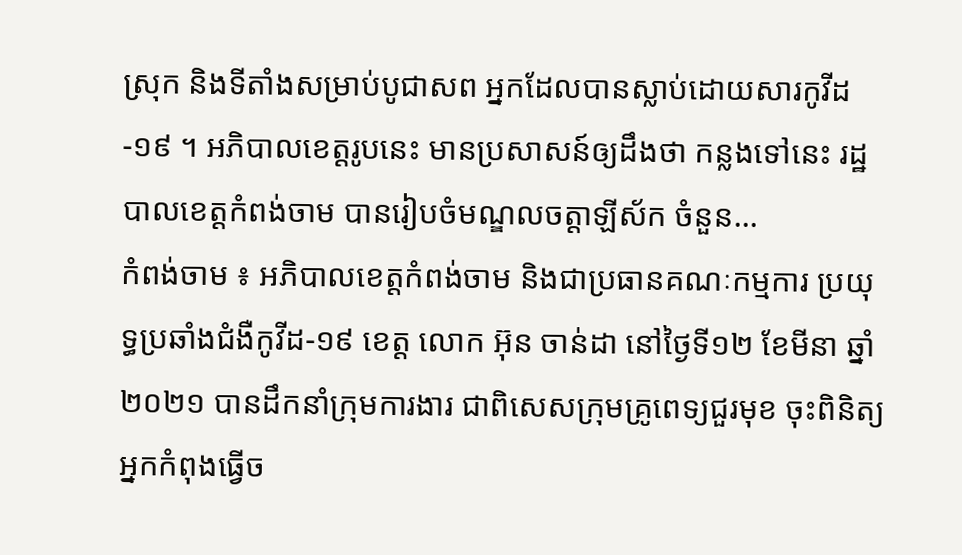ស្រុក និងទីតាំងសម្រាប់បូជាសព អ្នកដែលបានស្លាប់ដោយសារកូវីដ-១៩ ។ អភិបាលខេត្តរូបនេះ មានប្រសាសន៍ឲ្យដឹងថា កន្លងទៅនេះ រដ្ឋបាលខេត្តកំពង់ចាម បានរៀបចំមណ្ឌលចត្តាឡីស័ក ចំនួន...
កំពង់ចាម ៖ អភិបាលខេត្តកំពង់ចាម និងជាប្រធានគណៈកម្មការ ប្រយុទ្ធប្រឆាំងជំងឺកូវីដ-១៩ ខេត្ត លោក អ៊ុន ចាន់ដា នៅថ្ងៃទី១២ ខែមីនា ឆ្នាំ២០២១ បានដឹកនាំក្រុមការងារ ជាពិសេសក្រុមគ្រូពេទ្យជួរមុខ ចុះពិនិត្យ អ្នកកំពុងធ្វើច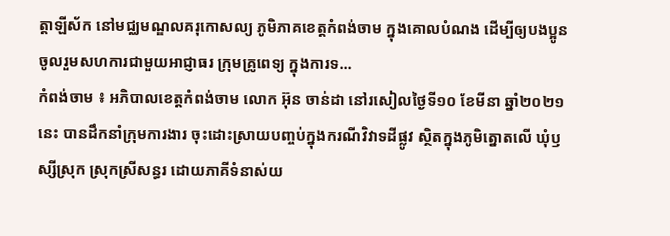ត្តាឡីស័ក នៅមជ្ឈមណ្ឌលគរុកោសល្យ ភូមិភាគខេត្តកំពង់ចាម ក្នុងគោលបំណង ដើម្បីឲ្យបងប្អូនចូលរួមសហការជាមួយអាជ្ញាធរ ក្រុមគ្រូពេទ្យ ក្នុងការទ...
កំពង់ចាម ៖ អភិបាលខេត្តកំពង់ចាម លោក អ៊ុន ចាន់ដា នៅរសៀលថ្ងៃទី១០ ខែមីនា ឆ្នាំ២០២១នេះ បានដឹកនាំក្រុមការងារ ចុះដោះស្រាយបញ្ចប់ក្នុងករណីវិវាទដីផ្លូវ ស្ថិតក្នុងភូមិត្នោតលើ ឃុំឫស្សីស្រុក ស្រុកស្រីសន្ធរ ដោយភាគីទំនាស់យ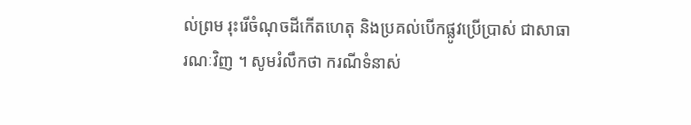ល់ព្រម រុះរើចំណុចដីកើតហេតុ និងប្រគល់បើកផ្លូវប្រើប្រាស់ ជាសាធារណៈវិញ ។ សូមរំលឹកថា ករណីទំនាស់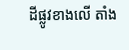ដីផ្លូវខាងលើ តាំង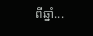ពីឆ្នាំ...